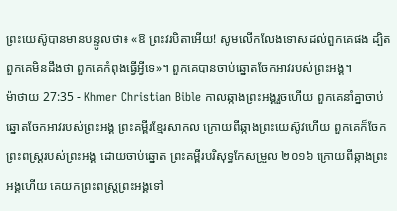ព្រះយេស៊ូបានមានបន្ទូលថា៖ «ឱ ព្រះវរបិតាអើយ! សូមលើកលែងទោសដល់ពួកគេផង ដ្បិតពួកគេមិនដឹងថា ពួកគេកំពុងធ្វើអ្វីទេ»។ ពួកគេបានចាប់ឆ្នោតចែកអាវរបស់ព្រះអង្គ។
ម៉ាថាយ 27:35 - Khmer Christian Bible កាលឆ្កាងព្រះអង្គរួចហើយ ពួកគេនាំគ្នាចាប់ឆ្នោតចែកអាវរបស់ព្រះអង្គ ព្រះគម្ពីរខ្មែរសាកល ក្រោយពីឆ្កាងព្រះយេស៊ូវហើយ ពួកគេក៏ចែកព្រះពស្ត្ររបស់ព្រះអង្គ ដោយចាប់ឆ្នោត ព្រះគម្ពីរបរិសុទ្ធកែសម្រួល ២០១៦ ក្រោយពីឆ្កាងព្រះអង្គហើយ គេយកព្រះពស្ត្រព្រះអង្គទៅ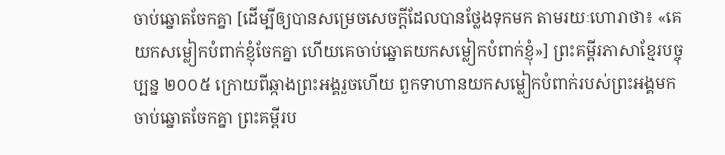ចាប់ឆ្នោតចែកគ្នា [ដើម្បីឲ្យបានសម្រេចសេចក្ដីដែលបានថ្លែងទុកមក តាមរយៈហោរាថា៖ «គេយកសម្លៀកបំពាក់ខ្ញុំចែកគ្នា ហើយគេចាប់ឆ្នោតយកសម្លៀកបំពាក់ខ្ញុំ»] ព្រះគម្ពីរភាសាខ្មែរបច្ចុប្បន្ន ២០០៥ ក្រោយពីឆ្កាងព្រះអង្គរួចហើយ ពួកទាហានយកសម្លៀកបំពាក់របស់ព្រះអង្គមកចាប់ឆ្នោតចែកគ្នា ព្រះគម្ពីរប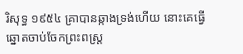រិសុទ្ធ ១៩៥៤ គ្រាបានឆ្កាងទ្រង់ហើយ នោះគេធ្វើឆ្នោតចាប់ចែកព្រះពស្ត្រ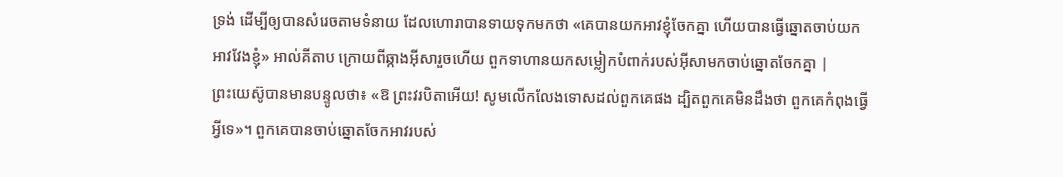ទ្រង់ ដើម្បីឲ្យបានសំរេចតាមទំនាយ ដែលហោរាបានទាយទុកមកថា «គេបានយកអាវខ្ញុំចែកគ្នា ហើយបានធ្វើឆ្នោតចាប់យកអាវវែងខ្ញុំ» អាល់គីតាប ក្រោយពីឆ្កាងអ៊ីសារួចហើយ ពួកទាហានយកសម្លៀកបំពាក់របស់អ៊ីសាមកចាប់ឆ្នោតចែកគ្នា |
ព្រះយេស៊ូបានមានបន្ទូលថា៖ «ឱ ព្រះវរបិតាអើយ! សូមលើកលែងទោសដល់ពួកគេផង ដ្បិតពួកគេមិនដឹងថា ពួកគេកំពុងធ្វើអ្វីទេ»។ ពួកគេបានចាប់ឆ្នោតចែកអាវរបស់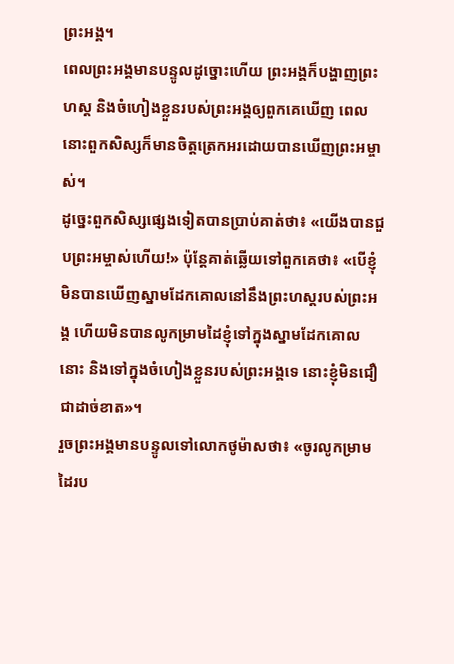ព្រះអង្គ។
ពេលព្រះអង្គមានបន្ទូលដូច្នោះហើយ ព្រះអង្គក៏បង្ហាញព្រះហស្ដ និងចំហៀងខ្លួនរបស់ព្រះអង្គឲ្យពួកគេឃើញ ពេលនោះពួកសិស្សក៏មានចិត្តត្រេកអរដោយបានឃើញព្រះអម្ចាស់។
ដូច្នេះពួកសិស្សផ្សេងទៀតបានប្រាប់គាត់ថា៖ «យើងបានជួបព្រះអម្ចាស់ហើយ!» ប៉ុន្ដែគាត់ឆ្លើយទៅពួកគេថា៖ «បើខ្ញុំមិនបានឃើញស្នាមដែកគោលនៅនឹងព្រះហស្ដរបស់ព្រះអង្គ ហើយមិនបានលូកម្រាមដៃខ្ញុំទៅក្នុងស្នាមដែកគោលនោះ និងទៅក្នុងចំហៀងខ្លួនរបស់ព្រះអង្គទេ នោះខ្ញុំមិនជឿជាដាច់ខាត»។
រួចព្រះអង្គមានបន្ទូលទៅលោកថូម៉ាសថា៖ «ចូរលូកម្រាមដៃរប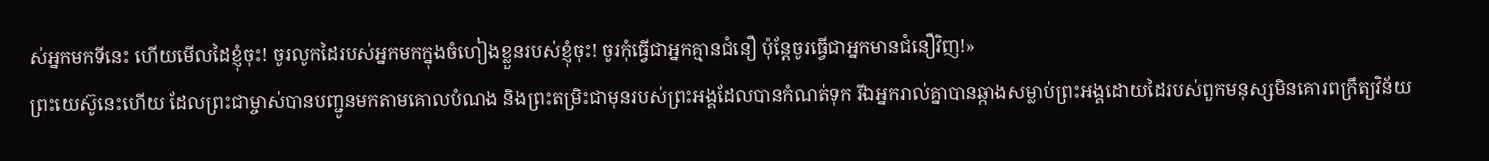ស់អ្នកមកទីនេះ ហើយមើលដៃខ្ញុំចុះ! ចូរលូកដៃរបស់អ្នកមកក្នុងចំហៀងខ្លួនរបស់ខ្ញុំចុះ! ចូរកុំធ្វើជាអ្នកគ្មានជំនឿ ប៉ុន្ដែចូរធ្វើជាអ្នកមានជំនឿវិញ!»
ព្រះយេស៊ូនេះហើយ ដែលព្រះជាម្ចាស់បានបញ្ជូនមកតាមគោលបំណង និងព្រះតម្រិះជាមុនរបស់ព្រះអង្គដែលបានកំណត់ទុក រីឯអ្នករាល់គ្នាបានឆ្កាងសម្លាប់ព្រះអង្គដោយដៃរបស់ពួកមនុស្សមិនគោរពក្រឹត្យវិន័យ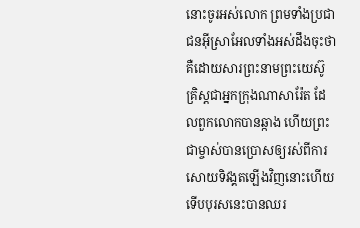នោះចូរអស់លោក ព្រមទាំងប្រជាជនអ៊ីស្រាអែលទាំងអស់ដឹងចុះថា គឺដោយសារព្រះនាមព្រះយេស៊ូគ្រិស្ដជាអ្នកក្រុងណាសារ៉ែត ដែលពួកលោកបានឆ្កាង ហើយព្រះជាម្ចាស់បានប្រោសឲ្យរស់ពីការសោយទិវង្គតឡើងវិញនោះហើយ ទើបបុរសនេះបានឈរ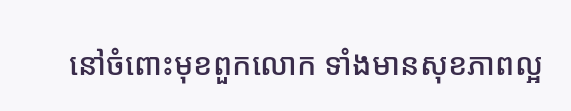នៅចំពោះមុខពួកលោក ទាំងមានសុខភាពល្អ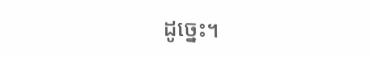ដូច្នេះ។